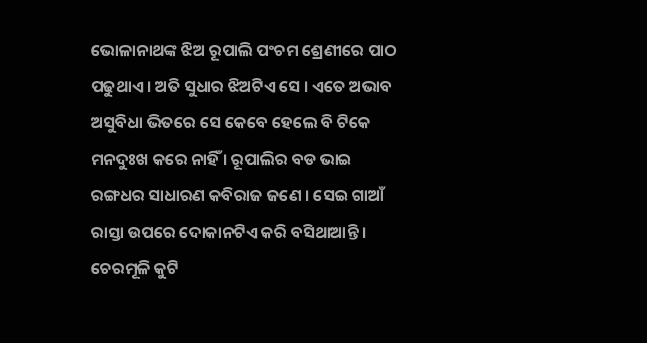ଭୋଳାନାଥଙ୍କ ଝିଅ ରୂପାଲି ପଂଚମ ଶ୍ରେଣୀରେ ପାଠ ପଢୁଥାଏ । ଅତି ସୁଧାର ଝିଅଟିଏ ସେ । ଏତେ ଅଭାବ ଅସୁବିଧା ଭିତରେ ସେ କେବେ ହେଲେ ବି ଟିକେ ମନଦୁଃଖ କରେ ନାହିଁ । ରୂପାଲିର ବଡ ଭାଇ ରଙ୍ଗଧର ସାଧାରଣ କବିରାଜ ଜଣେ । ସେଇ ଗାଆଁ ରାସ୍ତା ଉପରେ ଦୋକାନଟିଏ କରି ବସିଥାଆନ୍ତି । ଚେରମୂଳି କୁଟି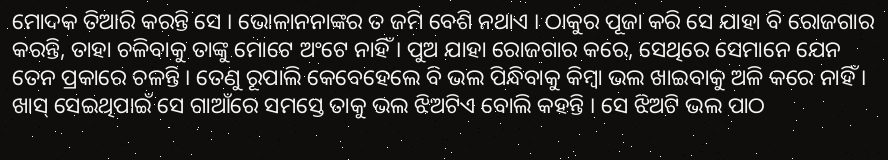ମୋଦକ ତିଆରି କରନ୍ତି ସେ । ଭୋଳାନନାଙ୍କର ତ ଜମି ବେଶି ନଥାଏ । ଠାକୁର ପୂଜା କରି ସେ ଯାହା ବି ରୋଜଗାର କରନ୍ତି, ତାହା ଚଳିବାକୁ ତାଙ୍କୁ ମୋଟେ ଅଂଟେ ନାହିଁ । ପୁଅ ଯାହା ରୋଜଗାର କରେ, ସେଥିରେ ସେମାନେ ଯେନ ତେନ ପ୍ରକାରେ ଚଳନ୍ତି । ତେଣୁ ରୂପାଲି କେବେହେଲେ ବି ଭଲ ପିନ୍ଧିବାକୁ କିମ୍ବା ଭଲ ଖାଇବାକୁ ଅଳି କରେ ନାହିଁ । ଖାସ୍ ସେଇଥିପାଇଁ ସେ ଗାଆଁରେ ସମସ୍ତେ ତାକୁ ଭଲ ଝିଅଟିଏ ବୋଲି କହନ୍ତି । ସେ ଝିଅଟି ଭଲ ପାଠ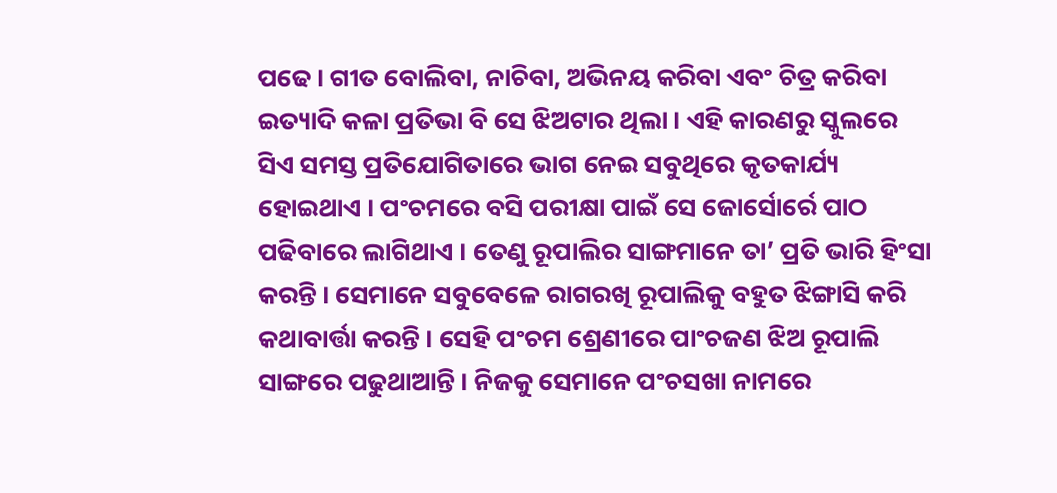ପଢେ । ଗୀତ ବୋଲିବା, ନାଚିବା, ଅଭିନୟ କରିବା ଏବଂ ଚିତ୍ର କରିବା ଇତ୍ୟାଦି କଳା ପ୍ରତିଭା ବି ସେ ଝିଅଟାର ଥିଲା । ଏହି କାରଣରୁ ସ୍କୁଲରେ ସିଏ ସମସ୍ତ ପ୍ରତିଯୋଗିତାରେ ଭାଗ ନେଇ ସବୁଥିରେ କୃତକାର୍ଯ୍ୟ ହୋଇଥାଏ । ପଂଚମରେ ବସି ପରୀକ୍ଷା ପାଇଁ ସେ ଜୋର୍ସୋର୍ରେ ପାଠ ପଢିବାରେ ଲାଗିଥାଏ । ତେଣୁ ରୂପାଲିର ସାଙ୍ଗମାନେ ତା’ ପ୍ରତି ଭାରି ହିଂସା କରନ୍ତି । ସେମାନେ ସବୁବେଳେ ରାଗରଖି ରୂପାଲିକୁ ବହୁତ ଝିଙ୍ଗାସି କରି କଥାବାର୍ତ୍ତା କରନ୍ତି । ସେହି ପଂଚମ ଶ୍ରେଣୀରେ ପାଂଚଜଣ ଝିଅ ରୂପାଲି ସାଙ୍ଗରେ ପଢୁଥାଆନ୍ତି । ନିଜକୁ ସେମାନେ ପଂଚସଖା ନାମରେ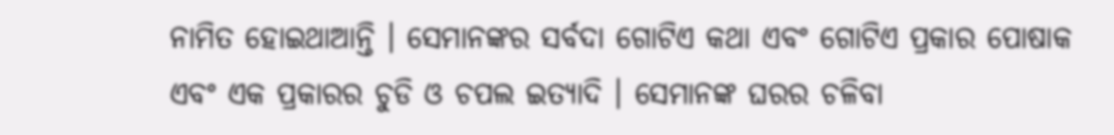ନାମିତ ହୋଇଥାଆନ୍ତି । ସେମାନଙ୍କର ସର୍ବଦା ଗୋଟିଏ କଥା ଏବଂ ଗୋଟିଏ ପ୍ରକାର ପୋଷାକ ଏବଂ ଏକ ପ୍ରକାରର ଚୁଡି ଓ ଚପଲ ଇତ୍ୟାଦି । ସେମାନଙ୍କ ଘରର ଚଳିବା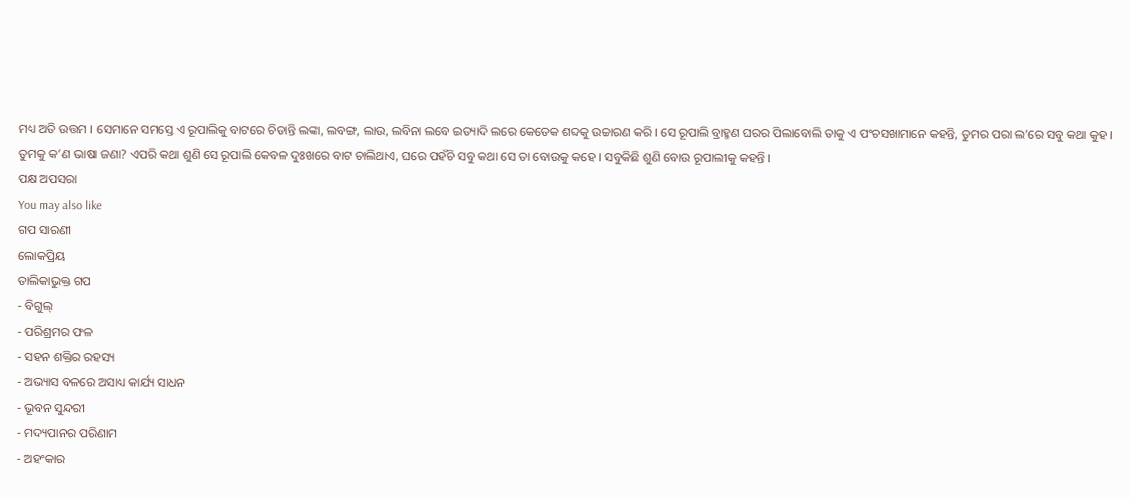ମଧ୍ୟ ଅତି ଉତ୍ତମ । ସେମାନେ ସମସ୍ତେ ଏ ରୂପାଲିକୁ ବାଟରେ ଚିଡାନ୍ତି ଲଙ୍କା, ଲବଙ୍ଗ, ଲାଉ, ଲବିନା ଲବେ ଇତ୍ୟାଦି ଲରେ କେତେକ ଶବ୍ଦକୁ ଉଚ୍ଚାରଣ କରି । ସେ ରୂପାଲି ବ୍ରାହ୍ମଣ ଘରର ପିଲାବୋଲି ତାକୁ ଏ ପଂଚସଖାମାନେ କହନ୍ତି, ତୁମର ପରା ଲ’ରେ ସବୁ କଥା କୁହ । ତୁମକୁ କ’ଣ ଭାଷା ଜଣା? ଏପରି କଥା ଶୁଣି ସେ ରୂପାଲି କେବଳ ଦୁଃଖରେ ବାଟ ଚାଲିଥାଏ, ଘରେ ପହଁଚି ସବୁ କଥା ସେ ତା ବୋଉକୁ କହେ । ସବୁକିଛି ଶୁଣି ବୋଉ ରୂପାଲୀକୁ କହନ୍ତି ।
ପକ୍ଷ ଅପସରା
You may also like
ଗପ ସାରଣୀ
ଲୋକପ୍ରିୟ
ତାଲିକାଭୁକ୍ତ ଗପ
- ବିଗୁଲ୍
- ପରିଶ୍ରମର ଫଳ
- ସହନ ଶକ୍ତିର ରହସ୍ୟ
- ଅଭ୍ୟାସ ବଳରେ ଅସାଧ୍ୟ କାର୍ଯ୍ୟ ସାଧନ
- ଭୂବନ ସୁନ୍ଦରୀ
- ମଦ୍ୟପାନର ପରିଣାମ
- ଅହଂକାର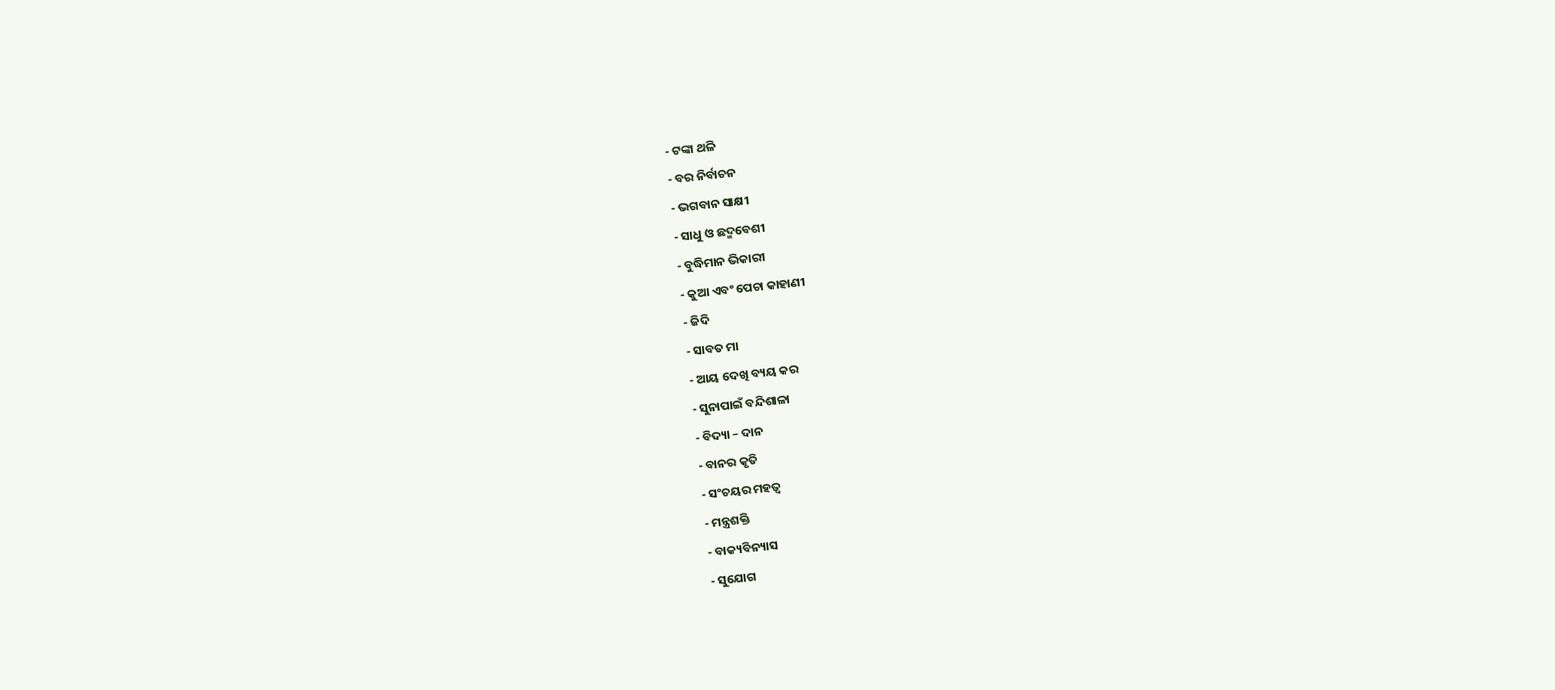- ଟଙ୍କା ଥଳି
- ବର ନିର୍ବାଚନ
- ଭଗବାନ ସାକ୍ଷୀ
- ସାଧୁ ଓ ଛଦ୍ମବେଶୀ
- ବୁଦ୍ଧିମାନ ଭିକାରୀ
- କୁଆ ଏବଂ ପେଚା କାହାଣୀ
- ଜିଦି
- ସାବତ ମା
- ଆୟ ଦେଖି ବ୍ୟୟ କର
- ସୁନାପାଇଁ ବନ୍ଦିଶାଳା
- ବିଦ୍ୟା – ଦାନ
- ବାନର କୃତି
- ସଂଚୟର ମହତ୍ୱ
- ମନ୍ତ୍ରଶକ୍ତି
- ବାକ୍ୟବିନ୍ୟାସ
- ସୁଯୋଗ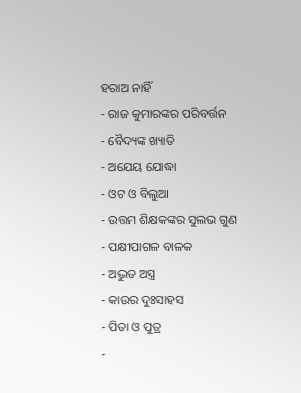ହରାଅ ନାହିଁ
- ରାଜ କୁମାରଙ୍କର ପରିବର୍ତ୍ତନ
- ବୈଦ୍ୟଙ୍କ ଖ୍ୟାତି
- ଅଯେୟ ଯୋଦ୍ଧା
- ଓଟ ଓ ବିଲୁଆ
- ଉତ୍ତମ ଶିକ୍ଷକଙ୍କର ସୁଲଭ ଗୁଣ
- ପକ୍ଷୀପାଗଳ ବାଳକ
- ଅଦ୍ଭୁତ ଅସ୍ତ୍ର
- କାଉର ଦୁଃସାହସ
- ପିତା ଓ ପୁତ୍ର
-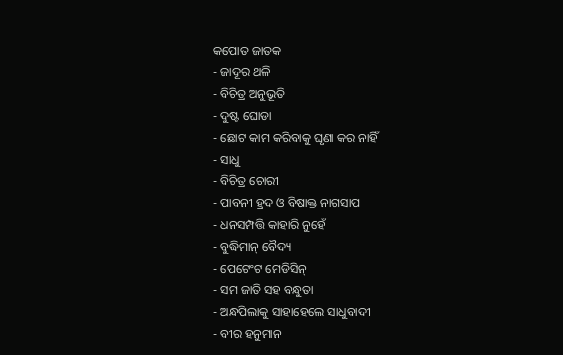କପୋତ ଜାତକ
- ଜାଦୂର ଥଳି
- ବିଚିତ୍ର ଅନୁଭୂତି
- ଦୁଷ୍ଟ ଘୋଡା
- ଛୋଟ କାମ କରିବାକୁ ଘୃଣା କର ନାହିଁ
- ସାଧୁ
- ବିଚିତ୍ର ଚୋରୀ
- ପାବନୀ ହ୍ରଦ ଓ ବିଷାକ୍ତ ନାଗସାପ
- ଧନସମ୍ପତ୍ତି କାହାରି ନୁହେଁ
- ବୁଦ୍ଧିମାନ୍ ବୈଦ୍ୟ
- ପେଟେଂଟ ମେଡିସିନ୍
- ସମ ଜାତି ସହ ବନ୍ଧୁତା
- ଅନ୍ଧପିଲାକୁ ସାହାହେଲେ ସାଧୁବାଦୀ
- ବୀର ହନୁମାନ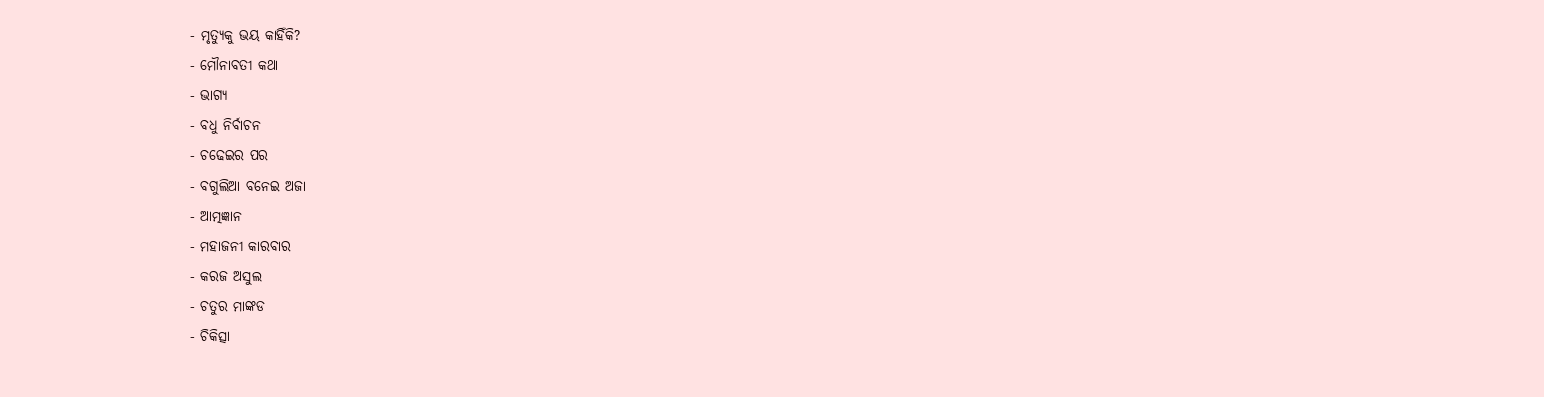- ମୃତ୍ୟୁକୁ ଭୟ କାହିଁକି?
- ମୌନାବତୀ କଥା
- ଭାଗ୍ୟ
- ବଧୁ ନିର୍ବାଚନ
- ଚଢେଇର ପର
- ବଗୁଲିଆ ବନେଇ ଅଜା
- ଆତ୍ମଜ୍ଞାନ
- ମହାଜନୀ କାରବାର
- କରଜ ଅସୁଲ
- ଚତୁର ମାଙ୍କଡ
- ଚିକିତ୍ସା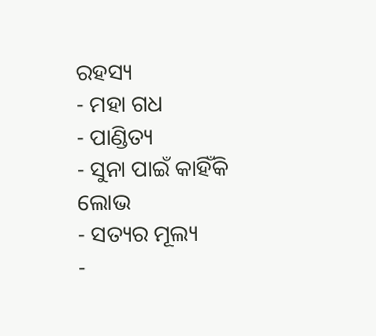ରହସ୍ୟ
- ମହା ଗଧ
- ପାଣ୍ଡିତ୍ୟ
- ସୁନା ପାଇଁ କାହିଁକି ଲୋଭ
- ସତ୍ୟର ମୂଲ୍ୟ
-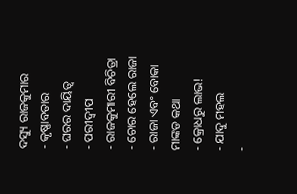ଦସ୍ୟୁ ରାଜକୁମାର
- କୃଷ୍ଣାବତାର
- ଘରର ଦାୟିତ୍ୱ
- ପରୀଦ୍ୱୀପ
- ରାଜକୁମାରୀ ବିଚିତ୍ରା
- ଚୋର ହେଲେ ରାଜା
- ରାଜା ଏବଂ ବୋକା ମାଙ୍କଡ କଥା
- କ୍ରୋଧରୁ ଲାଭ!
- ଯାଦୁ ମହଲ
-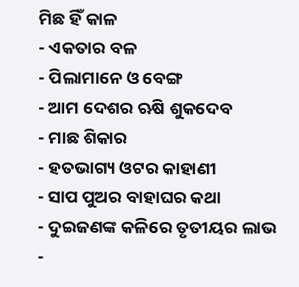ମିଛ ହିଁ କାଳ
- ଏକତାର ବଳ
- ପିଲାମାନେ ଓ ବେଙ୍ଗ
- ଆମ ଦେଶର ଋଷି ଶୁକଦେବ
- ମାଛ ଶିକାର
- ହତଭାଗ୍ୟ ଓଟର କାହାଣୀ
- ସାପ ପୁଅର ବାହାଘର କଥା
- ଦୁଇଜଣଙ୍କ କଳିରେ ତୃତୀୟର ଲାଭ
-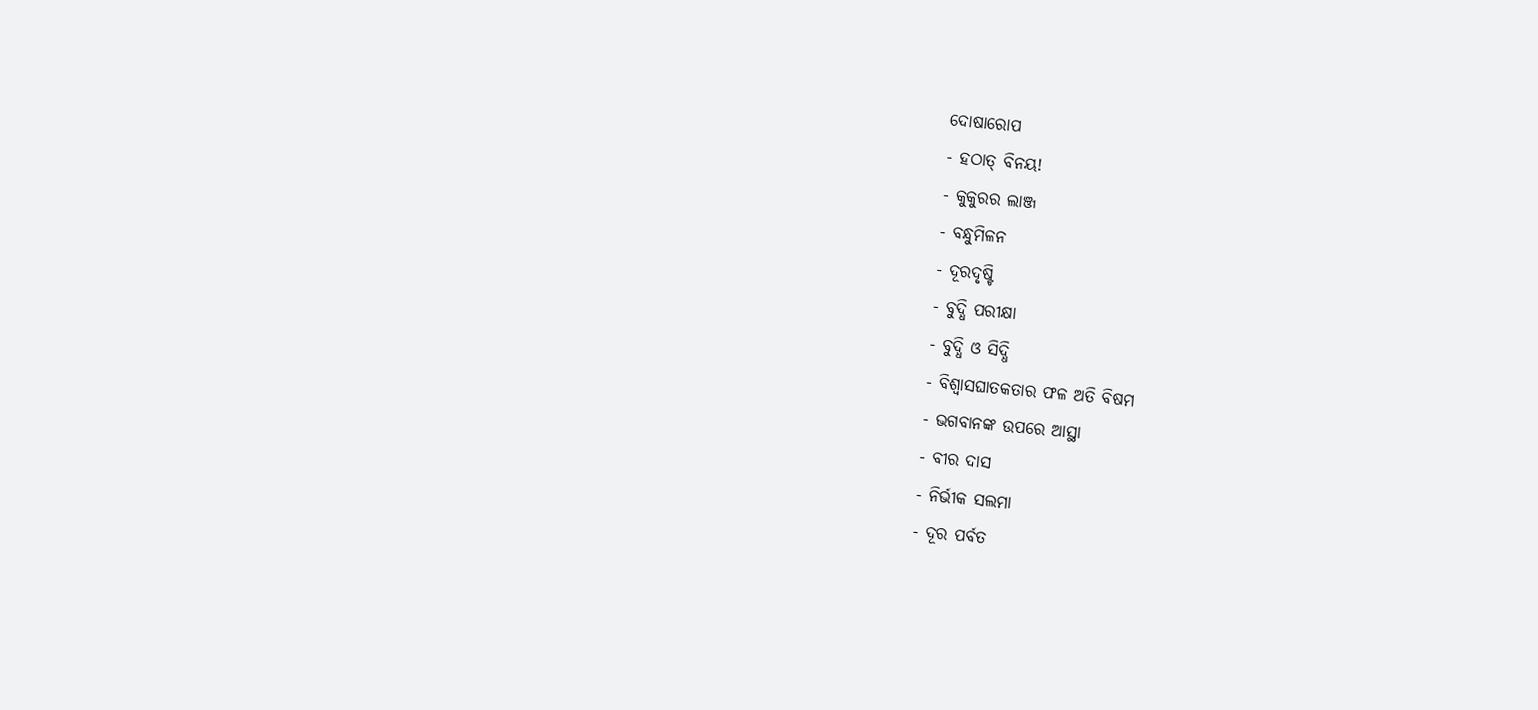ଦୋଷାରୋପ
- ହଠାତ୍ ବିନୟ!
- କୁକୁରର ଲାଞ୍ଜ
- ବନ୍ଧୁମିଳନ
- ଦୂରଦୃଷ୍ଟି
- ବୁଦ୍ଧି ପରୀକ୍ଷା
- ବୁଦ୍ଧି ଓ ସିଦ୍ଧି
- ବିଶ୍ୱାସଘାତକତାର ଫଳ ଅତି ବିଷମ
- ଭଗବାନଙ୍କ ଉପରେ ଆସ୍ଥା
- ବୀର ଦାସ
- ନିର୍ଭୀକ ସଲମା
- ଦୂର ପର୍ବତ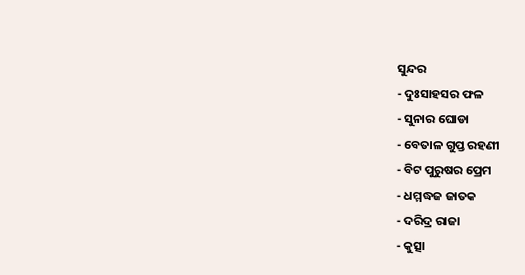ସୁନ୍ଦର
- ଦୁଃସାହସର ଫଳ
- ସୁନାର ଘୋଡା
- ବେତାଳ ଗୁପ୍ତ ରହଣୀ
- ବିଟ ପୁରୁଷର ପ୍ରେମ
- ଧମ୍ମଦ୍ଧଜ ଜାତକ
- ଦରିଦ୍ର ରାଜା
- କୁତ୍ସା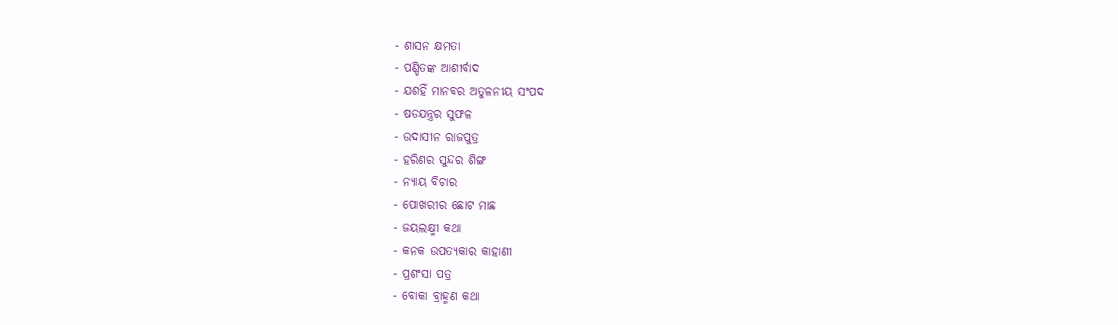- ଶାସନ କ୍ଷମତା
- ପଣ୍ଡିତଙ୍କ ଆଶୀର୍ବାଦ
- ଯଶହିଁ ମାନବର ଅତୁଳନୀୟ ସଂପଦ
- ଷଡଯନ୍ତ୍ରର ସୁଫଳ
- ଉଦାସୀନ ରାଜପୁତ୍ର
- ହରିଣର ସୁନ୍ଦର ଶିଙ୍ଗ
- ନ୍ୟାୟ ବିଚାର
- ପୋଖରୀର ଛୋଟ ମାଛ
- ଜୟଲକ୍ଷ୍ମୀ କଥା
- କନକ ଉପତ୍ୟକାର କାହାଣୀ
- ପ୍ରଶଂସା ପତ୍ର
- ବୋକା ବ୍ରାହ୍ମଣ କଥା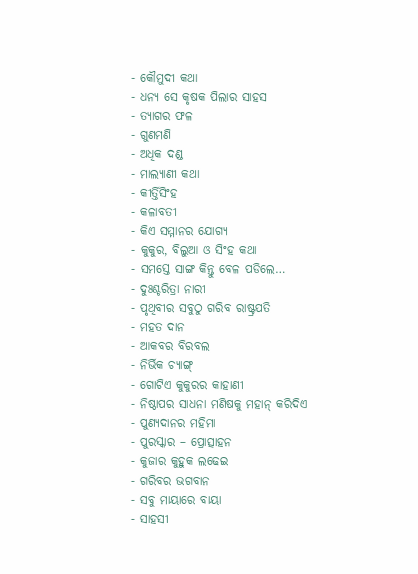- କୌମୁଦୀ କଥା
- ଧନ୍ୟ ସେ କୃଷକ ପିଲାର ସାହସ
- ତ୍ୟାଗର ଫଳ
- ଗୁଣମଣି
- ଅଧିକ ଦଣ୍ଡ
- ମାଲ୍ୟାଣୀ କଥା
- କୀର୍ତ୍ତିସିଂହ
- କଳାବତୀ
- କିଏ ସମ୍ମାନର ଯୋଗ୍ୟ
- କୁକୁର, ବିଲୁଆ ଓ ସିଂହ କଥା
- ସମସ୍ତେ ସାଙ୍ଗ କିନ୍ତୁ ବେଳ ପଡିଲେ…
- ଦୁଃଶ୍ଚରିତ୍ରା ନାରୀ
- ପୃଥିବୀର ସବୁଠୁ ଗରିବ ରାଷ୍ଟ୍ରପତି
- ମହତ ଦାନ
- ଆକବର ବିରବଲ
- ନିର୍ଭିକ ଚ୍ୟାଙ୍ଗ୍
- ଗୋଟିଏ କୁକୁରର କାହାଣୀ
- ନିଷ୍ଠାପର ସାଧନା ମଣିଷକୁ ମହାନ୍ କରିଦିଏ
- ପୁଣ୍ୟଦାନର ମହିମା
- ପୁରସ୍କାର – ପ୍ରୋତ୍ସାହନ
- କୁଜାର କୁହୁକ ଲଢେଇ
- ଗରିବର ଭଗବାନ
- ସବୁ ମାୟାରେ ବାୟା
- ସାହସୀ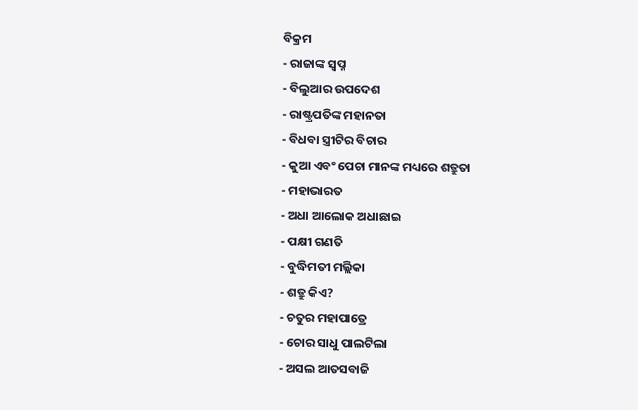ବିକ୍ରମ
- ରାଜାଙ୍କ ସ୍ୱପ୍ନ
- ବିଲୁଆର ଉପଦେଶ
- ରାଷ୍ଟ୍ରପତିଙ୍କ ମହାନତା
- ବିଧବା ସ୍ତ୍ରୀଟିର ବିଚାର
- କୁଆ ଏବଂ ପେଚା ମାନଙ୍କ ମଧ୍ୟରେ ଶତ୍ରୁତା
- ମହାଭାରତ
- ଅଧା ଆଲୋକ ଅଧାଛାଇ
- ପକ୍ଷୀ ଗଣତି
- ବୁଦ୍ଧିମତୀ ମଲ୍ଲିକା
- ଶତ୍ରୁ କିଏ?
- ଚତୁର ମହାପାତ୍ରେ
- ଚୋର ସାଧୁ ପାଲଟିଲା
- ଅସଲ ଆତସବାଜି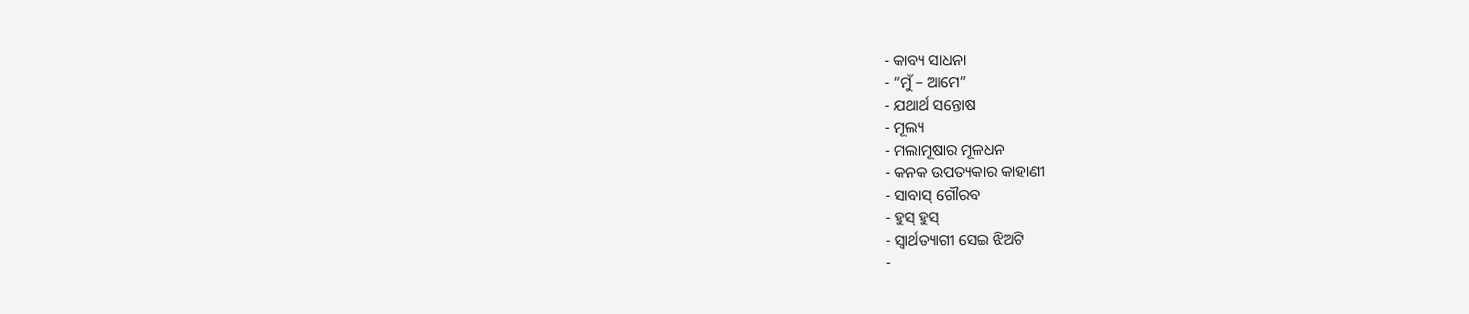- କାବ୍ୟ ସାଧନା
- “ମୁଁ – ଆମେ”
- ଯଥାର୍ଥ ସନ୍ତୋଷ
- ମୂଲ୍ୟ
- ମଲାମୂଷାର ମୂଳଧନ
- କନକ ଉପତ୍ୟକାର କାହାଣୀ
- ସାବାସ୍ ଗୌରବ
- ହୁସ୍ ହୁସ୍
- ସ୍ୱାର୍ଥତ୍ୟାଗୀ ସେଇ ଝିଅଟି
-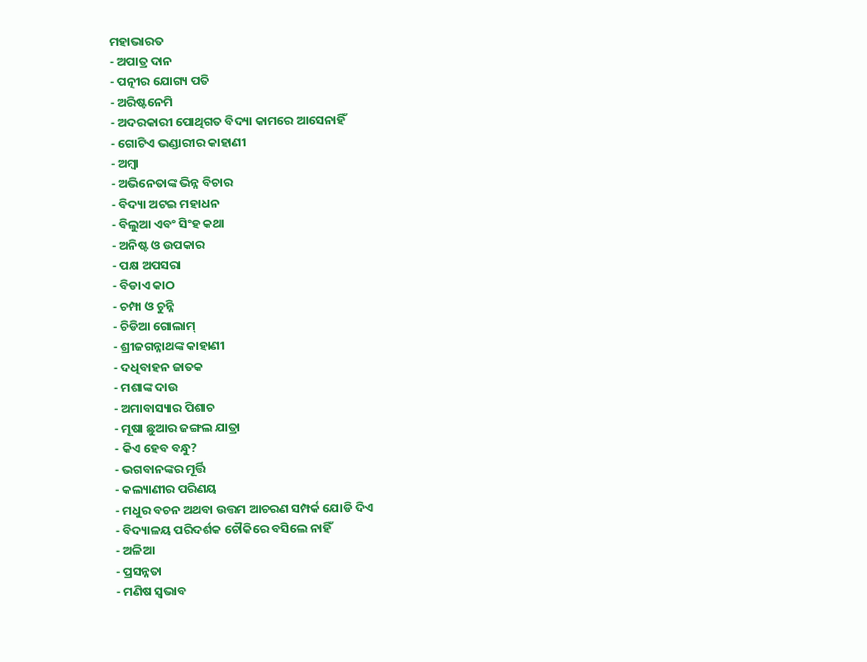ମହାଭାରତ
- ଅପାତ୍ର ଦାନ
- ପତ୍ନୀର ଯୋଗ୍ୟ ପତି
- ଅରିଷ୍ଟନେମି
- ଅଦରକାରୀ ପୋଥିଗତ ବିଦ୍ୟା କାମରେ ଆସେନାହିଁ
- ଗୋଟିଏ ଭଣ୍ଡାରୀର କାହାଣୀ
- ଅମ୍ବା
- ଅଭିନେତାଙ୍କ ଭିନ୍ନ ବିଚାର
- ବିଦ୍ୟା ଅଟଇ ମହାଧନ
- ବିଲୁଆ ଏବଂ ସିଂହ କଥା
- ଅନିଷ୍ଟ ଓ ଉପକାର
- ପକ୍ଷ ଅପସରା
- ବିଡାଏ କାଠ
- ଚମ୍ପା ଓ ଚୁନ୍ନି
- ଚିଡିଆ ଗୋଲାମ୍
- ଶ୍ରୀଜଗନ୍ନାଥଙ୍କ କାହାଣୀ
- ଦଧିବାହନ ଜାତକ
- ମଶାଙ୍କ ଦାଉ
- ଅମାବାସ୍ୟାର ପିଶାଚ
- ମୂଷା ଛୁଆର ଜଙ୍ଗଲ ଯାତ୍ରା
- କିଏ ହେବ ବନ୍ଧୁ?
- ଭଗବାନଙ୍କର ମୂର୍ତ୍ତି
- କଲ୍ୟାଣୀର ପରିଣୟ
- ମଧୁର ବଚନ ଅଥବା ଉତ୍ତମ ଆଚରଣ ସମ୍ପର୍କ ଯୋଡି ଦିଏ
- ବିଦ୍ୟାଳୟ ପରିଦର୍ଶକ ଚୌକିରେ ବସିଲେ ନାହିଁ
- ଅଳିଆ
- ପ୍ରସନ୍ନତା
- ମଣିଷ ସ୍ୱଭାବ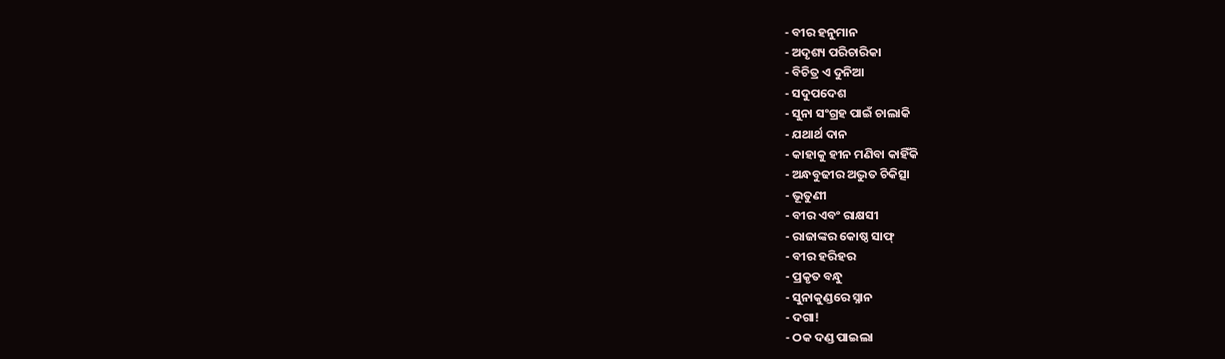- ବୀର ହନୁମାନ
- ଅଦୃଶ୍ୟ ପରିଚାରିକା
- ବିଚିତ୍ର ଏ ଦୁନିଆ
- ସଦୁପଦେଶ
- ସୁନା ସଂଗ୍ରହ ପାଇଁ ଚାଲାକି
- ଯଥାର୍ଥ ଦାନ
- କାହାକୁ ହୀନ ମଣିବା କାହିଁକି
- ଅନ୍ଧବୁଢୀର ଅଦ୍ଭୁତ ଚିକିତ୍ସା
- ଭୂତୁଣୀ
- ବୀର ଏବଂ ରାକ୍ଷସୀ
- ରାଜାଙ୍କର କୋଷ୍ଠ ସାଫ୍
- ବୀର ହରିହର
- ପ୍ରକୃତ ବନ୍ଧୁ
- ସୁନାକୁଣ୍ଡରେ ସ୍ନାନ
- ଦଗା!
- ଠକ ଦଣ୍ଡ ପାଇଲା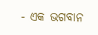- ଏକ ଭଗବାନ